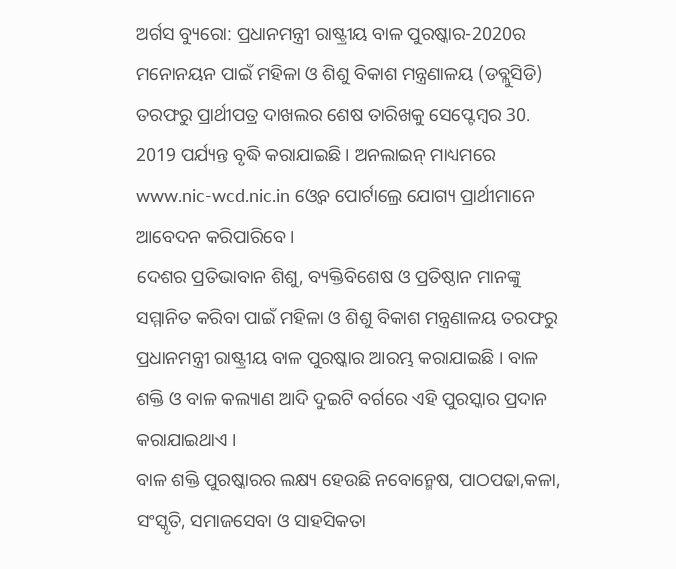ଅର୍ଗସ ବ୍ୟୁରୋ: ପ୍ରଧାନମନ୍ତ୍ରୀ ରାଷ୍ଟ୍ରୀୟ ବାଳ ପୁରଷ୍କାର-2020ର ମନୋନୟନ ପାଇଁ ମହିଳା ଓ ଶିଶୁ ବିକାଶ ମନ୍ତ୍ରଣାଳୟ (ଡବ୍ଲୁସିଡି) ତରଫରୁ ପ୍ରାର୍ଥୀପତ୍ର ଦାଖଲର ଶେଷ ତାରିଖକୁ ସେପ୍ଟେମ୍ବର 30. 2019 ପର୍ଯ୍ୟନ୍ତ ବୃଦ୍ଧି କରାଯାଇଛି । ଅନଲାଇନ୍ ମାଧ୍ୟମରେ www.nic-wcd.nic.in ଓ୍ୱେବ ପୋର୍ଟାଲ୍ରେ ଯୋଗ୍ୟ ପ୍ରାର୍ଥୀମାନେ ଆବେଦନ କରିପାରିବେ ।
ଦେଶର ପ୍ରତିଭାବାନ ଶିଶୁ, ବ୍ୟକ୍ତିବିଶେଷ ଓ ପ୍ରତିଷ୍ଠାନ ମାନଙ୍କୁ ସମ୍ମାନିତ କରିବା ପାଇଁ ମହିଳା ଓ ଶିଶୁ ବିକାଶ ମନ୍ତ୍ରଣାଳୟ ତରଫରୁ ପ୍ରଧାନମନ୍ତ୍ରୀ ରାଷ୍ଟ୍ରୀୟ ବାଳ ପୁରଷ୍କାର ଆରମ୍ଭ କରାଯାଇଛି । ବାଳ ଶକ୍ତି ଓ ବାଳ କଲ୍ୟାଣ ଆଦି ଦୁଇଟି ବର୍ଗରେ ଏହି ପୁରସ୍କାର ପ୍ରଦାନ କରାଯାଇଥାଏ ।
ବାଳ ଶକ୍ତି ପୁରଷ୍କାରର ଲକ୍ଷ୍ୟ ହେଉଛି ନବୋନ୍ମେଷ, ପାଠପଢା,କଳା, ସଂସ୍କୃତି, ସମାଜସେବା ଓ ସାହସିକତା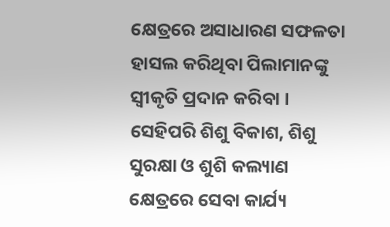କ୍ଷେତ୍ରରେ ଅସାଧାରଣ ସଫଳତା ହାସଲ କରିଥିବା ପିଲାମାନଙ୍କୁ ସ୍ୱୀକୃତି ପ୍ରଦାନ କରିବା । ସେହିପରି ଶିଶୁ ବିକାଶ, ଶିଶୁ ସୁରକ୍ଷା ଓ ଶୁଶି କଲ୍ୟାଣ କ୍ଷେତ୍ରରେ ସେବା କାର୍ଯ୍ୟ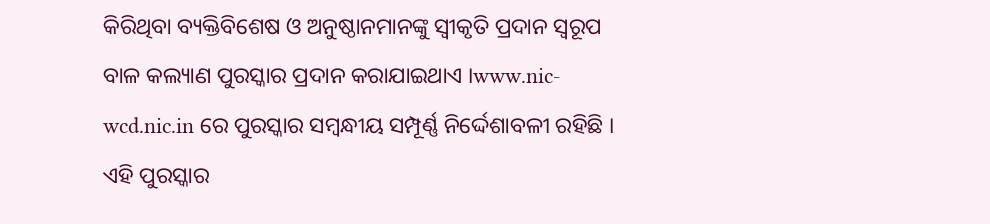କିରିଥିବା ବ୍ୟକ୍ତିବିଶେଷ ଓ ଅନୁଷ୍ଠାନମାନଙ୍କୁ ସ୍ୱୀକୃତି ପ୍ରଦାନ ସ୍ୱରୂପ ବାଳ କଲ୍ୟାଣ ପୁରସ୍କାର ପ୍ରଦାନ କରାଯାଇଥାଏ ।www.nic-wcd.nic.in ରେ ପୁରସ୍କାର ସମ୍ବନ୍ଧୀୟ ସମ୍ପୂର୍ଣ୍ଣ ନିର୍ଦ୍ଦେଶାବଳୀ ରହିଛି । ଏହି ପୁରସ୍କାର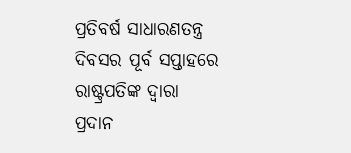ପ୍ରତିବର୍ଷ ସାଧାରଣତନ୍ତ୍ର ଦିବସର ପୂର୍ବ ସପ୍ତାହରେ ରାଷ୍ଟ୍ରପତିଙ୍କ ଦ୍ୱାରା ପ୍ରଦାନ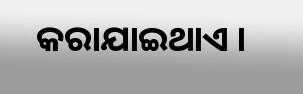କରାଯାଇଥାଏ ।